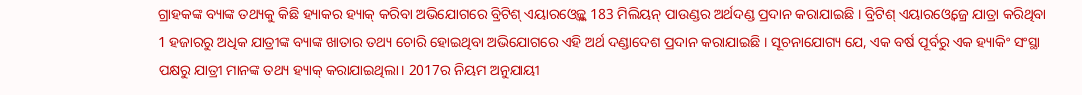ଗ୍ରାହକଙ୍କ ବ୍ୟାଙ୍କ ତଥ୍ୟକୁ କିଛି ହ୍ୟାକର ହ୍ୟାକ୍ କରିବା ଅଭିଯୋଗରେ ବ୍ରିଟିଶ୍ ଏୟାରଓ୍ବେଜ୍କୁ 183 ମିଲିୟନ୍ ପାଉଣ୍ଡର ଅର୍ଥଦଣ୍ଡ ପ୍ରଦାନ କରାଯାଇଛି । ବ୍ରିଟିଶ୍ ଏୟାରଓ୍ବେଜ୍ରେ ଯାତ୍ରା କରିଥିବା 1 ହଜାରରୁ ଅଧିକ ଯାତ୍ରୀଙ୍କ ବ୍ୟାଙ୍କ ଖାତାର ତଥ୍ୟ ଚୋରି ହୋଇଥିବା ଅଭିଯୋଗରେ ଏହି ଅର୍ଥ ଦଣ୍ଡାଦେଶ ପ୍ରଦାନ କରାଯାଇଛି । ସୂଚନାଯୋଗ୍ୟ ଯେ, ଏକ ବର୍ଷ ପୂର୍ବରୁ ଏକ ହ୍ୟାକିଂ ସଂସ୍ଥା ପକ୍ଷରୁ ଯାତ୍ରୀ ମାନଙ୍କ ତଥ୍ୟ ହ୍ୟାକ୍ କରାଯାଇଥିଲା। 2017ର ନିୟମ ଅନୁଯାୟୀ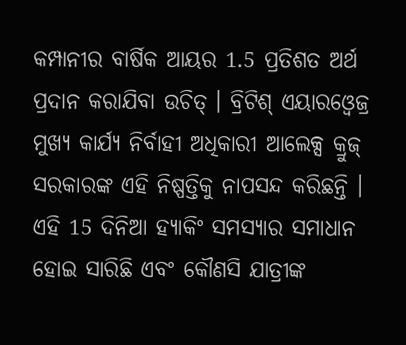କମ୍ପାନୀର ବାର୍ଷିକ ଆୟର 1.5 ପ୍ରତିଶତ ଅର୍ଥ ପ୍ରଦାନ କରାଯିବା ଉଚିତ୍ । ବ୍ରିଟିଶ୍ ଏୟାରଓ୍ବେଜ୍ର ମୁଖ୍ୟ କାର୍ଯ୍ୟ ନିର୍ବାହୀ ଅଧିକାରୀ ଆଲେକ୍ସ କ୍ରୁଜ୍ ସରକାରଙ୍କ ଏହି ନିଷ୍ପତ୍ତିକୁ ନାପସନ୍ଦ କରିଛନ୍ତି । ଏହି 15 ଦିନିଆ ହ୍ୟାକିଂ ସମସ୍ୟାର ସମାଧାନ ହୋଇ ସାରିଛି ଏବଂ କୌଣସି ଯାତ୍ରୀଙ୍କ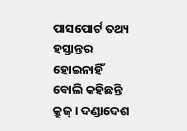ପାସପୋର୍ଟ ତଥ୍ୟ ହସ୍ତାନ୍ତର ହୋଇନାହିଁ ବୋଲି କହିଛନ୍ତି କ୍ରୁଜ୍ । ଦଣ୍ଡାଦେଶ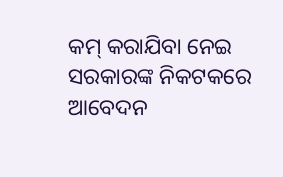କମ୍ କରାଯିବା ନେଇ ସରକାରଙ୍କ ନିକଟକରେ ଆବେଦନ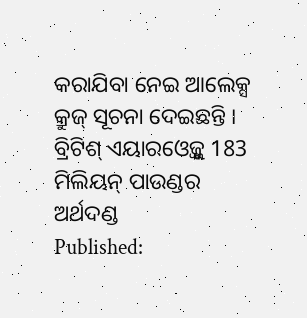କରାଯିବା ନେଇ ଆଲେକ୍ସ କ୍ରୁଜ୍ ସୂଚନା ଦେଇଛନ୍ତି ।
ବ୍ରିଟିଶ୍ ଏୟାରଓ୍ବେଜ୍କୁ 183 ମିଲିୟନ୍ ପାଉଣ୍ଡର ଅର୍ଥଦଣ୍ଡ
Published: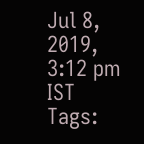Jul 8, 2019, 3:12 pm IST
Tags: